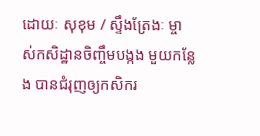ដោយៈ សុខុម / ស្ទឹងត្រែងៈ ម្ចាស់កសិដ្ឋានចិញ្ចឹមបង្កង មួយកន្លែង បានជំរុញឲ្យកសិករ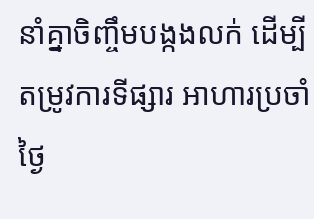នាំគ្នាចិញ្ចឹមបង្កងលក់ ដើម្បីតម្រូវការទីផ្សារ អាហារប្រចាំថ្ងៃ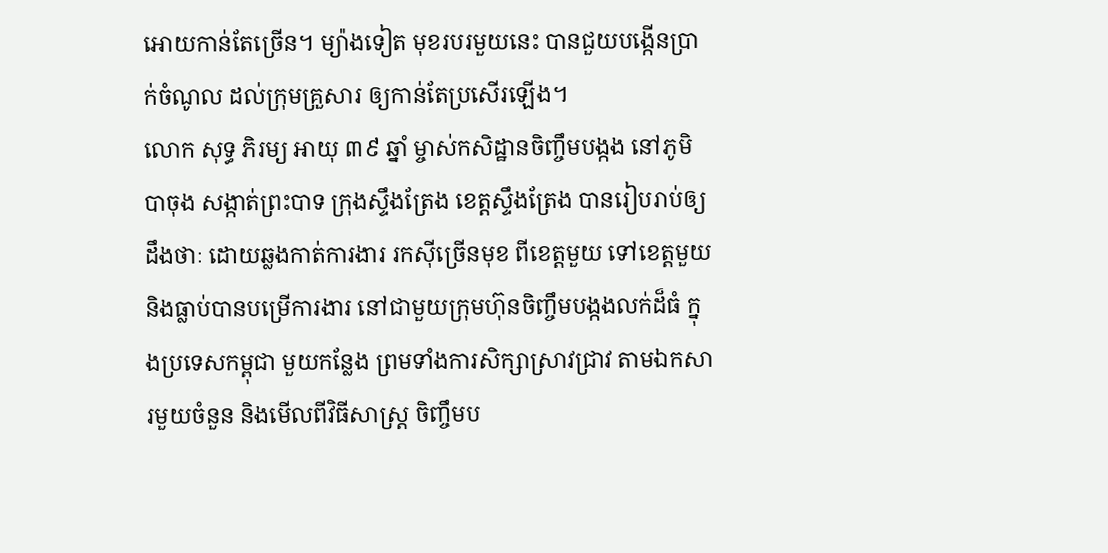អោយកាន់តែច្រើន។ ម្យ៉ាងទៀត មុខរបរមួយនេះ បានជួយបង្កើនប្រាក់ចំណូល ដល់ក្រុមគ្រួសារ ឲ្យកាន់តែប្រសើរឡើង។
លោក សុទ្ធ ភិរម្យ អាយុ ៣៩ ឆ្នាំ ម្ចាស់កសិដ្ឋានចិញ្ចឹមបង្កង នៅភូមិបាចុង សង្កាត់ព្រះបាទ ក្រុងស្ទឹងត្រែង ខេត្តស្ទឹងត្រែង បានរៀបរាប់ឲ្យដឹងថាៈ ដោយឆ្លងកាត់ការងារ រកស៊ីច្រើនមុខ ពីខេត្តមួយ ទៅខេត្តមួយ និងធ្លាប់បានបម្រើការងារ នៅជាមួយក្រុមហ៊ុនចិញ្ចឹមបង្កងលក់ដ៏ធំ ក្នុងប្រទេសកម្ពុជា មួយកន្លែង ព្រមទាំងការសិក្សាស្រាវជ្រាវ តាមឯកសារមួយចំនួន និងមើលពីវិធីសាស្ត្រ ចិញ្ចឹមប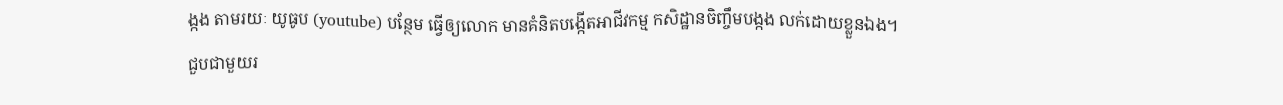ង្កង តាមរយៈ យូធូប (youtube) បន្ថែម ធ្វើឲ្យលោក មានគំនិតបង្កើតអាជីវកម្ម កសិដ្ឋានចិញ្ចឹមបង្កង លក់ដោយខ្លួនឯង។
ជួបជាមួយរ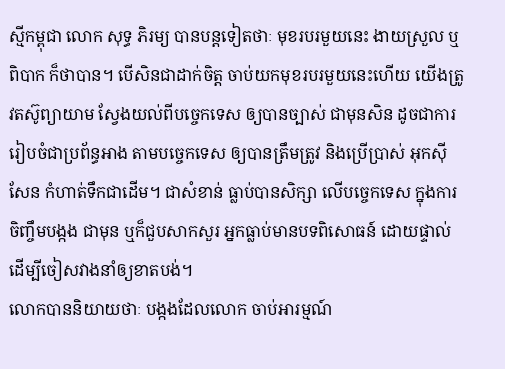ស្មីកម្ពុជា លោក សុទ្ធ ភិរម្យ បានបន្តទៀតថាៈ មុខរបរមួយនេះ ងាយស្រួល ឬពិបាក ក៏ថាបាន។ បើសិនជាដាក់ចិត្ត ចាប់យកមុខរបរមួយនេះហើយ យើងត្រូវតស៊ូព្យាយាម ស្វែងយល់ពីបច្ចេកទេស ឲ្យបានច្បាស់ ជាមុនសិន ដូចជាការរៀបចំជាប្រព័ន្ធអាង តាមបច្ចេកទេស ឲ្យបានត្រឹមត្រូវ និងប្រើប្រាស់ អុកស៊ីសែន កំហាត់ទឹកជាដើម។ ជាសំខាន់ ធ្លាប់បានសិក្សា លើបច្ចេកទេស ក្នុងការចិញ្ចឹមបង្កង ជាមុន ឬក៏ជួបសាកសួរ អ្នកធ្លាប់មានបទពិសោធន៍ ដោយផ្ទាល់ ដើម្បីចៀសវាងនាំឲ្យខាតបង់។
លោកបាននិយាយថាៈ បង្កងដែលលោក ចាប់អារម្មណ៍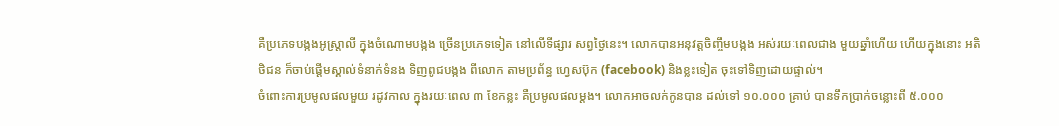គឺប្រភេទបង្កងអូស្ត្រាលី ក្នុងចំណោមបង្កង ច្រើនប្រភេទទៀត នៅលើទីផ្សារ សព្វថ្ងៃនេះ។ លោកបានអនុវត្តចិញ្ចឹមបង្កង អស់រយៈពេលជាង មួយឆ្នាំហើយ ហើយក្នុងនោះ អតិថិជន ក៏ចាប់ផ្ដើមស្គាល់ទំនាក់ទំនង ទិញពូជបង្កង ពីលោក តាមប្រព័ន្ធ ហ្វេសប៊ុក (facebook) និងខ្លះទៀត ចុះទៅទិញដោយផ្ទាល់។
ចំពោះការប្រមូលផលមួយ រដូវកាល ក្នុងរយៈពេល ៣ ខែកន្លះ គឺប្រមូលផលម្ដង។ លោកអាចលក់កូនបាន ដល់ទៅ ១០.០០០ គ្រាប់ បានទឹកប្រាក់ចន្លោះពី ៥.០០០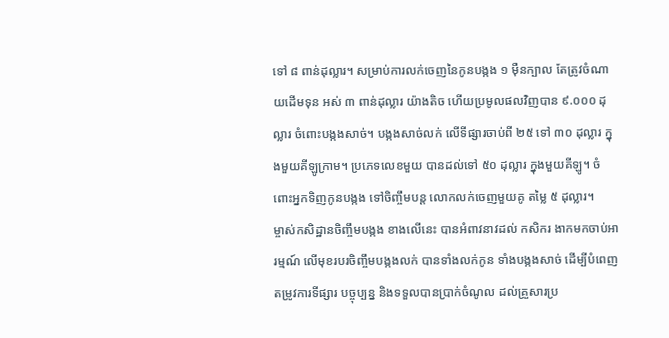ទៅ ៨ ពាន់ដុល្លារ។ សម្រាប់ការលក់ចេញនៃកូនបង្កង ១ ម៉ឺនក្បាល តែត្រូវចំណាយដើមទុន អស់ ៣ ពាន់ដុល្លារ យ៉ាងតិច ហើយប្រមូលផលវិញបាន ៩.០០០ ដុល្លារ ចំពោះបង្កងសាច់។ បង្កងសាច់លក់ លើទីផ្សារចាប់ពី ២៥ ទៅ ៣០ ដុល្លារ ក្នុងមួយគីឡូក្រាម។ ប្រភេទលេខមួយ បានដល់ទៅ ៥០ ដុល្លារ ក្នុងមួយគីឡូ។ ចំពោះអ្នកទិញកូនបង្កង ទៅចិញ្ចឹមបន្ត លោកលក់ចេញមួយគូ តម្លៃ ៥ ដុល្លារ។
ម្ចាស់កសិដ្ឋានចិញ្ចឹមបង្កង ខាងលើនេះ បានអំពាវនាវដល់ កសិករ ងាកមកចាប់អារម្មណ៍ លើមុខរបរចិញ្ចឹមបង្កងលក់ បានទាំងលក់កូន ទាំងបង្កងសាច់ ដើម្បីបំពេញតម្រូវការទីផ្សារ បច្ចុប្បន្ន និងទទួលបានប្រាក់ចំណូល ដល់គ្រួសារប្រ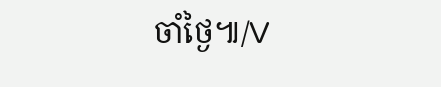ចាំថ្ងៃ៕/V